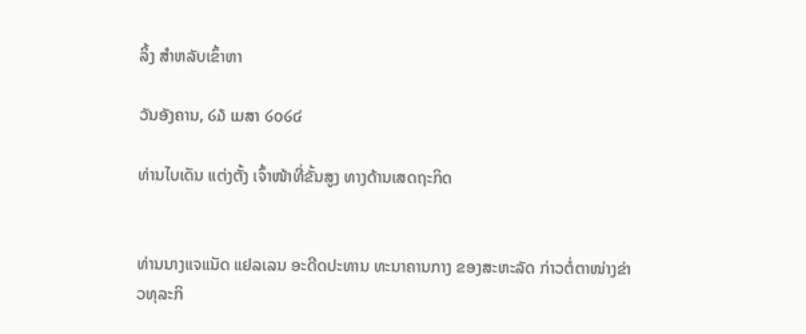ລິ້ງ ສຳຫລັບເຂົ້າຫາ

ວັນອັງຄານ, ໒໓ ເມສາ ໒໐໒໔

ທ່ານໄບເດັນ ແຕ່ງຕັ້ງ ເຈົ້າໜ້າທີ່ຂັ້ນສູງ ທາງດ້ານເສດຖະກິດ


ທ່ານນາງແຈແນັດ ແຢລເລນ ອະດີດປະທານ ທະນາຄານກາງ ຂອງສະຫະລັດ ກ່າວຕໍ່ຕາໜ່າງຂ່າວທຸລະກິ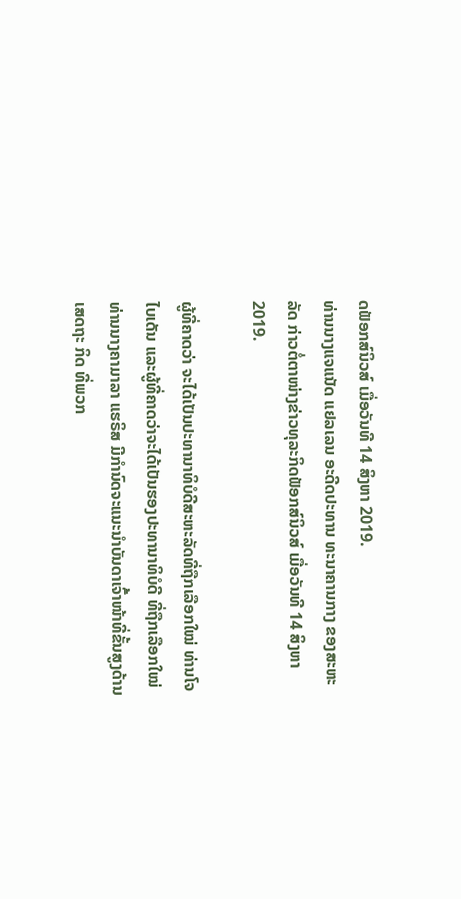ດຟັອກສ໌ນິວສ໌ ເມື່ອວັນທີ 14 ສິງຫາ 2019.
ທ່ານນາງແຈແນັດ ແຢລເລນ ອະດີດປະທານ ທະນາຄານກາງ ຂອງສະຫະລັດ ກ່າວຕໍ່ຕາໜ່າງຂ່າວທຸລະກິດຟັອກສ໌ນິວສ໌ ເມື່ອວັນທີ 14 ສິງຫາ 2019.

ຜູ້ທີ່ຄາດວ່າ ຈະໄດ້ເປັນປະທານາທິບໍດີສະຫະລັດທີ່ຖືກເລືອກໃໝ່ ທ່ານໂຈ ໄບເດັນ ແລະຜູ້ທີ່ຄາດວ່າຈະໄດ້ເປັນຮອງປະທານາທິບໍດີ ທີ່ຖືກເລືອກໃໝ່ ທ່ານນາງຄາມາລາ ແຮຣິສ ມີກຳນົດຈະແນະນຳບັນດາເຈົ້າໜ້າທີ່ຂັ້ນສູງດ້ານເສດຖະ ກິດ ທີ່ພວກ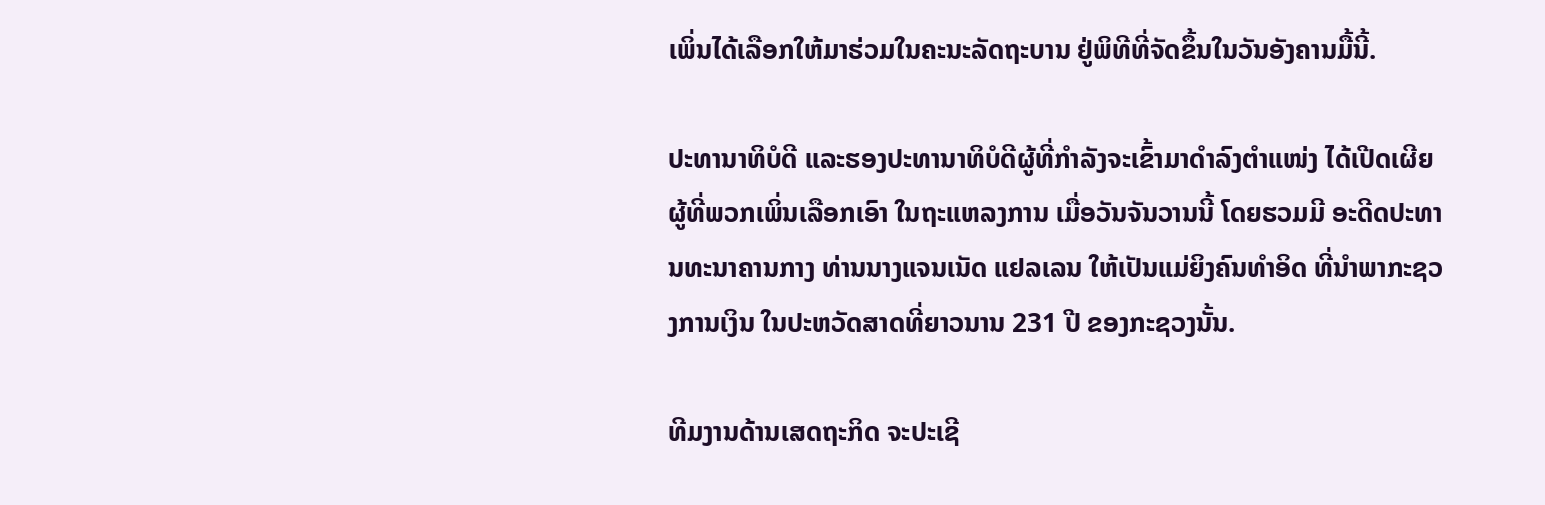ເພິ່ນໄດ້ເລືອກໃຫ້ມາຮ່ວມໃນຄະນະລັດຖະບານ ຢູ່ພິທີທີ່ຈັດຂຶ້ນໃນວັນອັງຄານມື້ນີ້.

ປະທານາທິບໍດີ ແລະຮອງປະທານາທິບໍດີຜູ້ທີ່ກຳລັງຈະເຂົ້າມາດຳລົງຕຳແໜ່ງ ໄດ້ເປີດເຜີຍ ຜູ້ທີ່ພວກເພິ່ນເລືອກເອົາ ໃນຖະແຫລງການ ເມື່ອວັນຈັນວານນີ້ ໂດຍຮວມມີ ອະດີດປະທານທະນາຄານກາງ ທ່ານນາງແຈນເນັດ ແຢລເລນ ໃຫ້ເປັນແມ່ຍິງຄົນທຳອິດ ທີ່ນຳພາກະຊວງການເງິນ ໃນປະຫວັດສາດທີ່ຍາວນານ 231 ປີ ຂອງກະຊວງນັ້ນ.

ທີມງານດ້ານເສດຖະກິດ ຈະປະເຊີ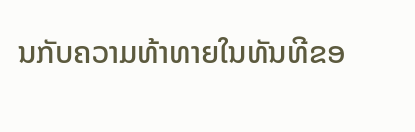ນກັບຄວາມທ້າທາຍໃນທັນທີຂອ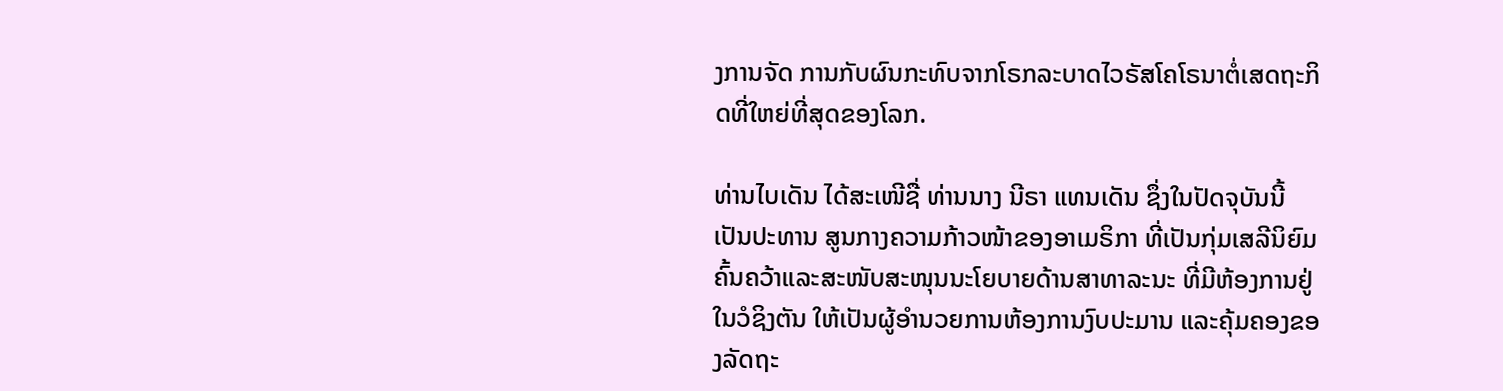ງການຈັດ ການກັບຜົນກະທົບຈາກໂຣກລະບາດໄວຣັສໂຄໂຣນາຕໍ່ເສດຖະກິດທີ່ໃຫຍ່ທີ່ສຸດຂອງໂລກ.

ທ່ານໄບເດັນ ໄດ້ສະເໜີຊື່ ທ່ານນາງ ນີຣາ ແທນເດັນ ຊຶ່ງໃນປັດຈຸບັນນີ້ ເປັນປະທານ ສູນກາງຄວາມກ້າວໜ້າຂອງອາເມຣິກາ ທີ່ເປັນກຸ່ມເສລີນິຍົມ ຄົ້ນຄວ້າແລະສະໜັບສະໜຸນນະໂຍບາຍດ້ານສາທາລະນະ ທີ່ມີຫ້ອງການຢູ່ໃນວໍຊິງຕັນ ໃຫ້ເປັນຜູ້ອຳນວຍການຫ້ອງການງົບປະມານ ແລະຄຸ້ມຄອງຂອງລັດຖະ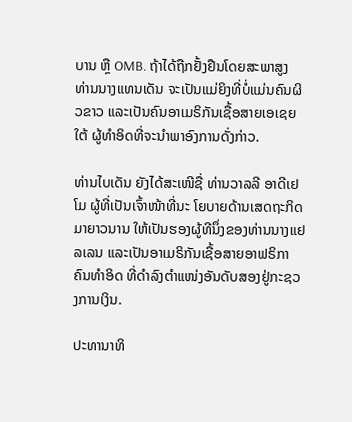ບານ ຫຼື OMB. ຖ້າໄດ້ຖືກຢັ້ງຢືນໂດຍສະພາສູງ ທ່ານນາງແທນເດັນ ຈະເປັນແມ່ຍິງທີ່ບໍ່ແມ່ນຄົນຜິວຂາວ ແລະເປັນຄົນອາເມຣິກັນເຊື້ອສາຍເອເຊຍໃຕ້ ຜູ້ທຳອິດທີ່ຈະນຳພາອົງການດັ່ງກ່າວ.

ທ່ານໄບເດັນ ຍັງໄດ້ສະເໜີຊື່ ທ່ານວາລລີ ອາດີເຢໂມ ຜູ້ທີ່ເປັນເຈົ້າໜ້າທີ່ນະ ໂຍບາຍດ້ານເສດຖະກິດມາຍາວນານ ໃຫ້ເປັນຮອງຜູ້ທີນຶ່ງຂອງທ່ານນາງແຢລເລນ ແລະເປັນອາເມຣິກັນເຊື້ອສາຍອາຟຣິກາຄົນທຳອິດ ທີ່ດຳລົງຕຳແໜ່ງອັນດັບສອງຢູ່ກະຊວງການເງິນ.

ປະທານາທິ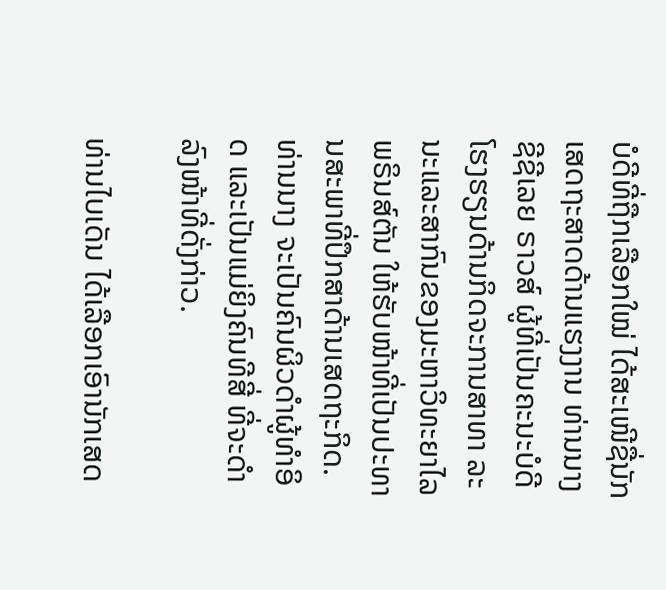ບໍດີທີ່ຖືກເລືອກໃໝ່ ໄດ້ສະເໜີຊື່ນັກເສດຖະສາດດ້ານແຮງງານ ທ່ານນາງຊີຊີເລຍ ຣາວສ໌ ຜູ້ທີ່ເປັນຄະນະບໍດີໂຮງຮຽນດ້ານກິດຈະການສາທາ ລະນະແລະສາກົນຂອງມະຫາວິທະຍາໄລພຣິນສ໌ຕັນ ໃຫ້ຮັບໜ້າທີ່ເປັນປະທານສະພາທີ່ປຶກສາດ້ານເສດຖະກິດ. ທ່ານນາງ ຈະເປັນຄົນຜິວດຳຜູ້ທຳອິດ ແລະເປັນແມ່ຍິງຄົນທີສີ່ ທີ່ຈະດຳລົງໜ້າທີ່ດັ່ງກ່າວ.

ທ່ານໄບເດັນ ໄດ້ເລືອກເອົານັກເສດ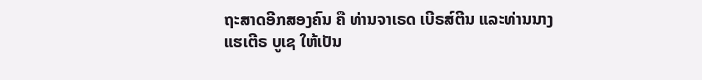ຖະສາດອີກສອງຄົນ ຄື ທ່ານຈາເຣດ ເບີຣສ໌ຕີນ ແລະທ່ານນາງແຮເຕີຣ ບູເຊ ໃຫ້ເປັນ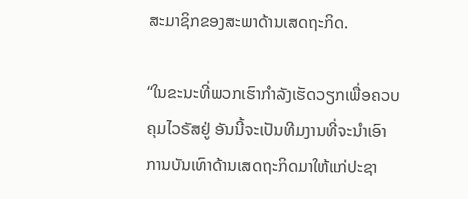ສະມາຊິກຂອງສະພາດ້ານເສດຖະກິດ.

“ໃນຂະນະທີ່ພວກເຮົາກໍາລັງເຮັດວຽກເພື່ອຄວບຄຸມໄວຣັສຢູ່ ອັນນີ້ຈະເປັນທີມງານທີ່ຈະນຳເອົາການບັນເທົາດ້ານເສດຖະກິດມາໃຫ້ແກ່ປະຊາ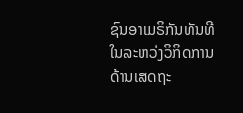ຊົນອາເມຣິກັນທັນທີ ໃນລະຫວ່ງວິກິດການດ້ານເສດຖະ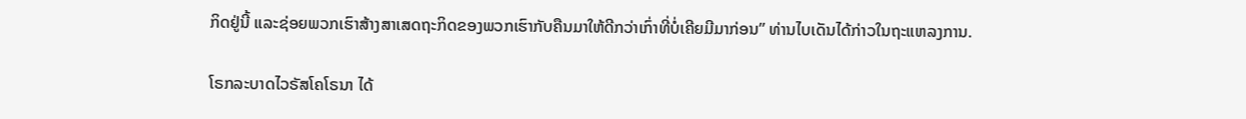ກິດຢູ່ນີ້ ແລະຊ່ອຍພວກເຮົາສ້າງສາເສດຖະກິດຂອງພວກເຮົາກັບຄືນມາໃຫ້ດີກວ່າເກົ່າທີ່ບໍ່ເຄີຍມີມາກ່ອນ” ທ່ານໄບເດັນໄດ້ກ່າວໃນຖະແຫລງການ.

ໂຣກລະບາດໄວຣັສໂຄໂຣນາ ໄດ້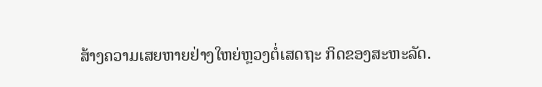ສ້າງຄວາມເສຍຫາຍຢ່າງໃຫຍ່ຫຼວງຕໍ່ເສດຖະ ກິດຂອງສະຫະລັດ.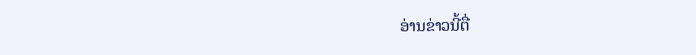ອ່ານຂ່າວນີ້ຕື່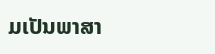ມເປັນພາສາ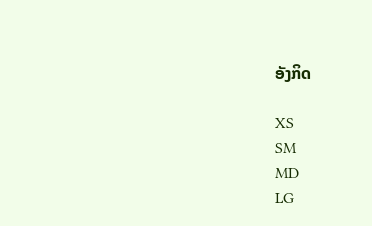ອັງກິດ

XS
SM
MD
LG